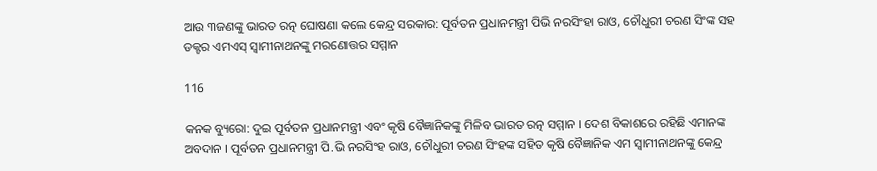ଆଉ ୩ଜଣଙ୍କୁ ଭାରତ ରତ୍ନ ଘୋଷଣା କଲେ କେନ୍ଦ୍ର ସରକାର: ପୂର୍ବତନ ପ୍ରଧାନମନ୍ତ୍ରୀ ପିଭି ନରସିଂହା ରାଓ, ଚୌଧୁରୀ ଚରଣ ସିଂଙ୍କ ସହ ଡକ୍ଟର ଏମଏସ୍ ସ୍ୱାମୀନାଥନଙ୍କୁ ମରଣୋତ୍ତର ସମ୍ମାନ

116

କନକ ବ୍ୟୁରୋ: ଦୁଇ ପୂର୍ବତନ ପ୍ରଧାନମନ୍ତ୍ରୀ ଏବଂ କୃଷି ବୈଜ୍ଞାନିକଙ୍କୁ ମିଳିବ ଭାରତ ରତ୍ନ ସମ୍ମାନ । ଦେଶ ବିକାଶରେ ରହିଛି ଏମାନଙ୍କ ଅବଦାନ । ପୂର୍ବତନ ପ୍ରଧାନମନ୍ତ୍ରୀ ପି.ଭି ନରସିଂହ ରାଓ, ଚୌଧୁରୀ ଚରଣ ସିଂହଙ୍କ ସହିତ କୃଷି ବୈଜ୍ଞାନିକ ଏମ ସ୍ୱାମୀନାଥନଙ୍କୁ କେନ୍ଦ୍ର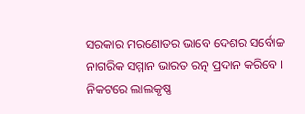ସରକାର ମରଣୋତର ଭାବେ ଦେଶର ସର୍ବୋଚ୍ଚ ନାଗରିକ ସମ୍ମାନ ଭାରତ ରତ୍ନ ପ୍ରଦାନ କରିବେ । ନିକଟରେ ଲାଲକୃଷ୍ଣ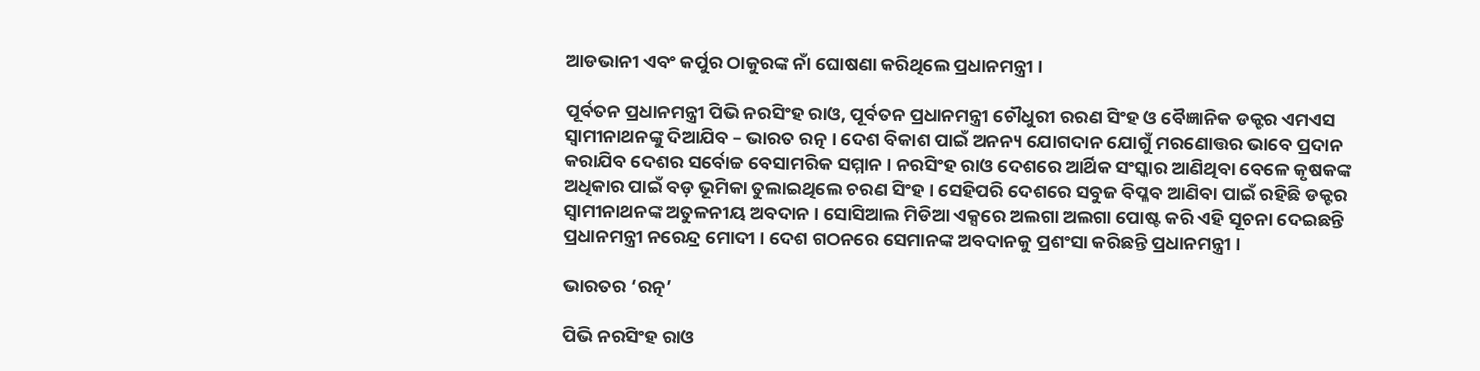ଆଡଭାନୀ ଏବଂ କର୍ପୁର ଠାକୁରଙ୍କ ନାଁ ଘୋଷଣା କରିଥିଲେ ପ୍ରଧାନମନ୍ତ୍ରୀ ।

ପୂର୍ବତନ ପ୍ରଧାନମନ୍ତ୍ରୀ ପିଭି ନରସିଂହ ରାଓ, ପୂର୍ବତନ ପ୍ରଧାନମନ୍ତ୍ରୀ ଚୌଧୁରୀ ରରଣ ସିଂହ ଓ ବୈଜ୍ଞାନିକ ଡକ୍ଟର ଏମଏସ ସ୍ୱାମୀନାଥନଙ୍କୁ ଦିଆଯିବ – ଭାରତ ରତ୍ନ । ଦେଶ ବିକାଶ ପାଇଁ ଅନନ୍ୟ ଯୋଗଦାନ ଯୋଗୁଁ ମରଣୋତ୍ତର ଭାବେ ପ୍ରଦାନ କରାଯିବ ଦେଶର ସର୍ବୋଚ୍ଚ ବେସାମରିକ ସମ୍ମାନ । ନରସିଂହ ରାଓ ଦେଶରେ ଆର୍ଥିକ ସଂସ୍କାର ଆଣିଥିବା ବେଳେ କୃଷକଙ୍କ ଅଧିକାର ପାଇଁ ବଡ଼ ଭୂମିକା ତୁଲାଇଥିଲେ ଚରଣ ସିଂହ । ସେହିପରି ଦେଶରେ ସବୁଜ ବିପ୍ଳବ ଆଣିବା ପାଇଁ ରହିଛି ଡକ୍ଟର ସ୍ୱାମୀନାଥନଙ୍କ ଅତୁଳନୀୟ ଅବଦାନ । ସୋସିଆଲ ମିଡିଆ ଏକ୍ସରେ ଅଲଗା ଅଲଗା ପୋଷ୍ଟ କରି ଏହି ସୂଚନା ଦେଇଛନ୍ତି ପ୍ରଧାନମନ୍ତ୍ରୀ ନରେନ୍ଦ୍ର ମୋଦୀ । ଦେଶ ଗଠନରେ ସେମାନଙ୍କ ଅବଦାନକୁ ପ୍ରଶଂସା କରିଛନ୍ତି ପ୍ରଧାନମନ୍ତ୍ରୀ ।

ଭାରତର ‘ରତ୍ନ’

ପିଭି ନରସିଂହ ରାଓ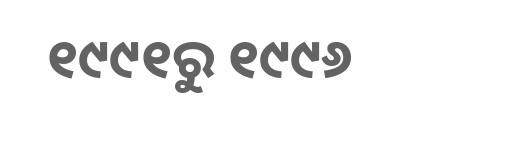୧୯୯୧ରୁ ୧୯୯୬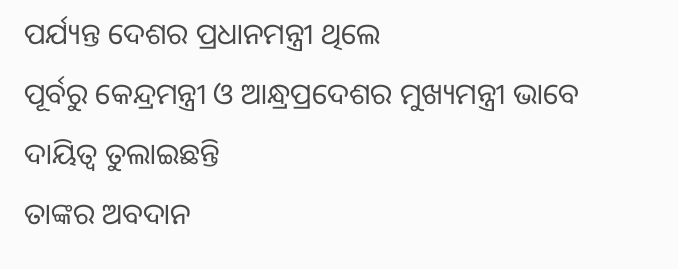ପର୍ଯ୍ୟନ୍ତ ଦେଶର ପ୍ରଧାନମନ୍ତ୍ରୀ ଥିଲେ
ପୂର୍ବରୁ କେନ୍ଦ୍ରମନ୍ତ୍ରୀ ଓ ଆନ୍ଧ୍ରପ୍ରଦେଶର ମୁଖ୍ୟମନ୍ତ୍ରୀ ଭାବେ ଦାୟିତ୍ୱ ତୁଲାଇଛନ୍ତି
ତାଙ୍କର ଅବଦାନ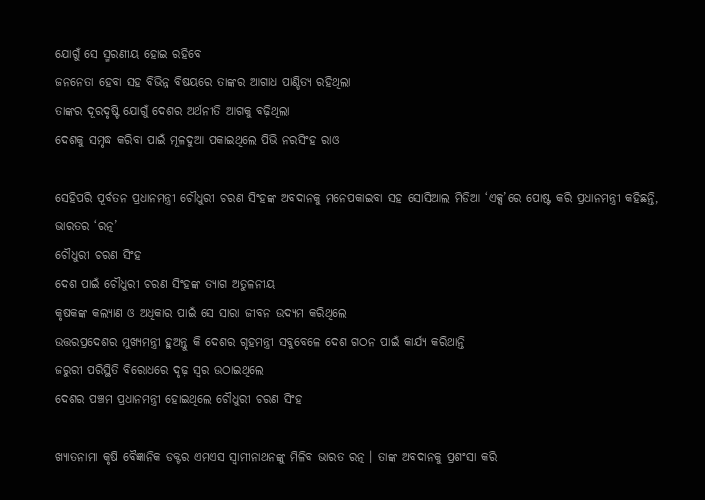ଯୋଗୁଁ ସେ ସ୍ମରଣୀୟ ହୋଇ ରହିବେ
ଜନନେତା ହେବା ସହ ବିଭିନ୍ନ ବିଷୟରେ ତାଙ୍କର ଆଗାଧ ପାଣ୍ଡିତ୍ୟ ରହିଥିଲା
ତାଙ୍କର ଦୂରଦୃଷ୍ଟି ଯୋଗୁଁ ଦେଶର ଅର୍ଥନୀତି ଆଗକୁ ବଢ଼ିଥିଲା
ଦେଶକୁ ସମୃଦ୍ଧ କରିବା ପାଇଁ ମୂଳଦୁଆ ପକାଇଥିଲେ ପିଭି ନରସିଂହ ରାଓ

ସେହିପରି ପୂର୍ବତନ ପ୍ରଧାନମନ୍ତ୍ରୀ ଚୌଧୁରୀ ଚରଣ ସିଂହଙ୍କ ଅବଦାନକୁ ମନେପକାଇବା ସହ ସୋସିଆଲ ମିଡିଆ ‘ଏକ୍ସ’ରେ ପୋଷ୍ଟ କରି ପ୍ରଧାନମନ୍ତ୍ରୀ କହିଛନ୍ତି,
ଭାରତର ‘ରତ୍ନ’
ଚୌଧୁରୀ ଚରଣ ସିଂହ
ଦେଶ ପାଇଁ ଚୌଧୁରୀ ଚରଣ ସିଂହଙ୍କ ତ୍ୟାଗ ଅତୁଳନୀୟ
କୃଷକଙ୍କ କଲ୍ୟାଣ ଓ ଅଧିକାର ପାଇଁ ସେ ସାରା ଜୀବନ ଉଦ୍ୟମ କରିଥିଲେ
ଉତ୍ତରପ୍ରଦେଶର ମୁଖ୍ୟମନ୍ତ୍ରୀ ହୁଅନ୍ତୁ କି ଦେଶର ଗୃହମନ୍ତ୍ରୀ ସବୁବେଳେ ଦେଶ ଗଠନ ପାଇଁ କାର୍ଯ୍ୟ କରିଥାନ୍ତି
ଜରୁରୀ ପରିସ୍ଥିତି ବିରୋଧରେ ଦୃଢ଼ ସ୍ୱର ଉଠାଇଥିଲେ
ଦେଶର ପଞ୍ଚମ ପ୍ରଧାନମନ୍ତ୍ରୀ ହୋଇଥିଲେ ଚୌଧୁରୀ ଚରଣ ସିଂହ

ଖ୍ୟାତନାମା କୃଷି ବୈଜ୍ଞାନିକ ଡକ୍ଟର ଏମଏସ ସ୍ୱାମୀନାଥନଙ୍କୁ ମିଳିବ ଭାରତ ରତ୍ନ । ତାଙ୍କ ଅବଦାନକୁ ପ୍ରଶଂସା କରି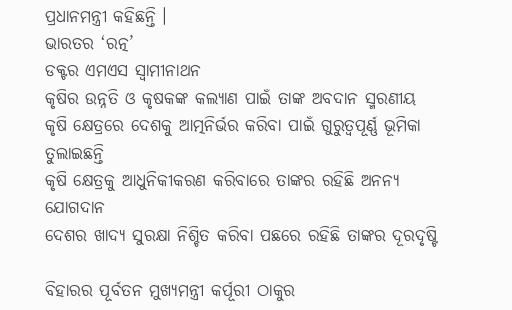ପ୍ରଧାନମନ୍ତ୍ରୀ କହିଛନ୍ତି ।
ଭାରତର ‘ରତ୍ନ’
ଡକ୍ଟର ଏମଏସ ସ୍ୱାମୀନାଥନ
କୃଷିର ଉନ୍ନତି ଓ କୃଷକଙ୍କ କଲ୍ୟାଣ ପାଇଁ ତାଙ୍କ ଅବଦାନ ସ୍ମରଣୀୟ
କୃଷି କ୍ଷେତ୍ରରେ ଦେଶକୁ ଆତ୍ମନିର୍ଭର କରିବା ପାଇଁ ଗୁରୁତ୍ୱପୂର୍ଣ୍ଣ ଭୂମିକା ତୁଲାଇଛନ୍ତି
କୃଷି କ୍ଷେତ୍ରକୁ ଆଧୁନିକୀକରଣ କରିବାରେ ତାଙ୍କର ରହିଛି ଅନନ୍ୟ ଯୋଗଦାନ
ଦେଶର ଖାଦ୍ୟ ସୁରକ୍ଷା ନିଶ୍ଚିତ କରିବା ପଛରେ ରହିଛି ତାଙ୍କର ଦୂରଦୃଷ୍ଟି

ବିହାରର ପୂର୍ବତନ ମୁଖ୍ୟମନ୍ତ୍ରୀ କର୍ପୂରୀ ଠାକୁର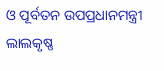ଓ ପୂର୍ବତନ ଉପପ୍ରଧାନମନ୍ତ୍ରୀ ଲାଲକୃଷ୍ଣ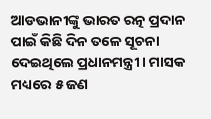ଆଡଭାନୀଙ୍କୁ ଭାରତ ରତ୍ନ ପ୍ରଦାନ ପାଇଁ କିଛି ଦିନ ତଳେ ସୂଚନା ଦେଇଥିଲେ ପ୍ରଧାନମନ୍ତ୍ରୀ । ମାସକ ମଧ୍ୟରେ ୫ ଜଣ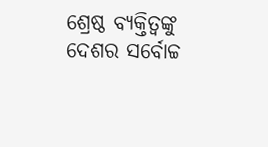ଶ୍ରେଷ୍ଠ ବ୍ୟକ୍ତିତ୍ୱଙ୍କୁ ଦେଶର ସର୍ବୋଚ୍ଚ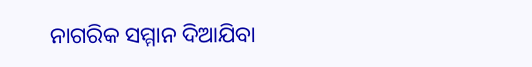ନାଗରିକ ସମ୍ମାନ ଦିଆଯିବା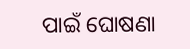ପାଇଁ ଘୋଷଣା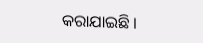କରାଯାଇଛି ।